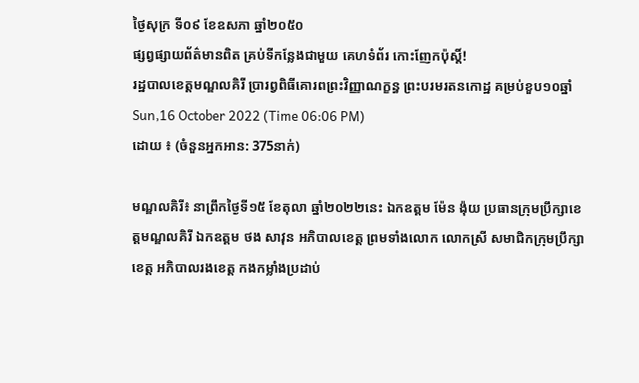ថ្ងៃសុក្រ ទី០៩ ខែឧសភា ឆ្នាំ២០៥០
ផ្សព្វផ្សាយព័ត៌មានពិត គ្រប់ទីកន្លែងជាមួយ គេហទំព័រ កោះញែកប៉ុស្តិ៍!
រដ្ឋបាលខេត្តមណ្ឌលគិរី ប្រារព្វពិធីគោរពព្រះវិញ្ញាណក្ខន្ធ ព្រះបរមរតនកោដ្ឋ គម្រប់ខួប១០ឆ្នាំ
Sun,16 October 2022 (Time 06:06 PM)
ដោយ ៖ (ចំនួនអ្នកអាន: 375នាក់)

មណ្ឌលគិរី៖ នាព្រឹកថ្ងៃទី១៥ ខែតុលា ឆ្នាំ២០២២នេះ ឯកឧត្តម ម៉ែន ង៉ុយ ប្រធានក្រុមប្រឹក្សាខេត្តមណ្ឌលគិរី ឯកឧត្តម ថង សាវុន អភិបាលខេត្ត ព្រមទាំងលោក លោកស្រី សមាជិកក្រុមប្រឹក្សាខេត្ត អភិបាលរងខេត្ត កងកម្លាំងប្រដាប់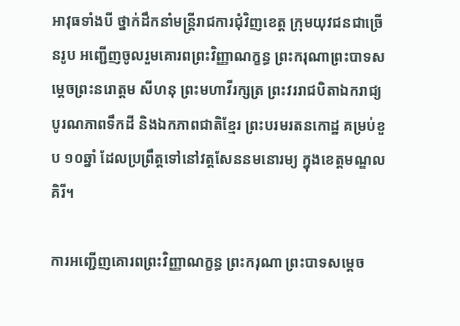អាវុធទាំងបី ថ្នាក់ដឹកនាំមន្រ្តីរាជការជុំវិញខេត្ត ក្រុមយុវជនជាច្រើនរូប អញ្ជើញចូលរួមគោរពព្រះវិញ្ញាណក្ខន្ធ ព្រះករុណាព្រះបាទសម្ដេចព្រះនរោត្តម សីហនុ ព្រះមហាវីរក្សត្រ ព្រះវររាជបិតាឯករាជ្យ បូរណភាពទឹកដី និងឯកភាពជាតិខ្មែរ ព្រះបរមរតនកោដ្ឋ គម្រប់ខួប ១០ឆ្នាំ ដែលប្រព្រឹត្តទៅនៅវត្តសែននមនោរម្យ ក្នុងខេត្តមណ្ឌលគិរី។

ការអញ្ជើញគោរពព្រះវិញ្ញាណក្ខន្ធ ព្រះករុណា ព្រះបាទសម្ដេច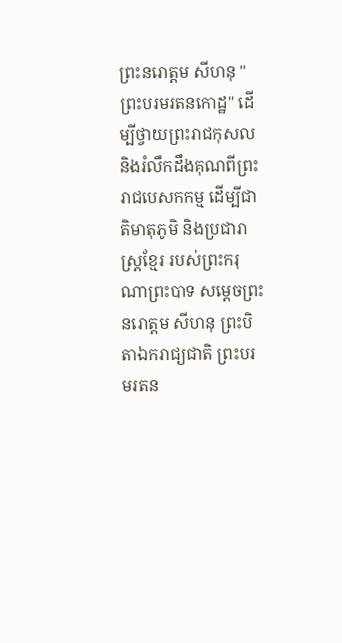ព្រះនរោត្តម សីហនុ "ព្រះបរមរតនកោដ្ឋ" ដើម្បីថ្វាយព្រះរាជកុសល និងរំលឹកដឹងគុណពីព្រះរាជបេសកកម្ម ដើម្បីជាតិមាតុភូមិ និងប្រជារាស្ត្រខ្មែរ របស់ព្រះករុណាព្រះបាទ សម្តេចព្រះ នរោត្តម សីហនុ ព្រះបិតាឯករាជ្យជាតិ ព្រះបរមរតន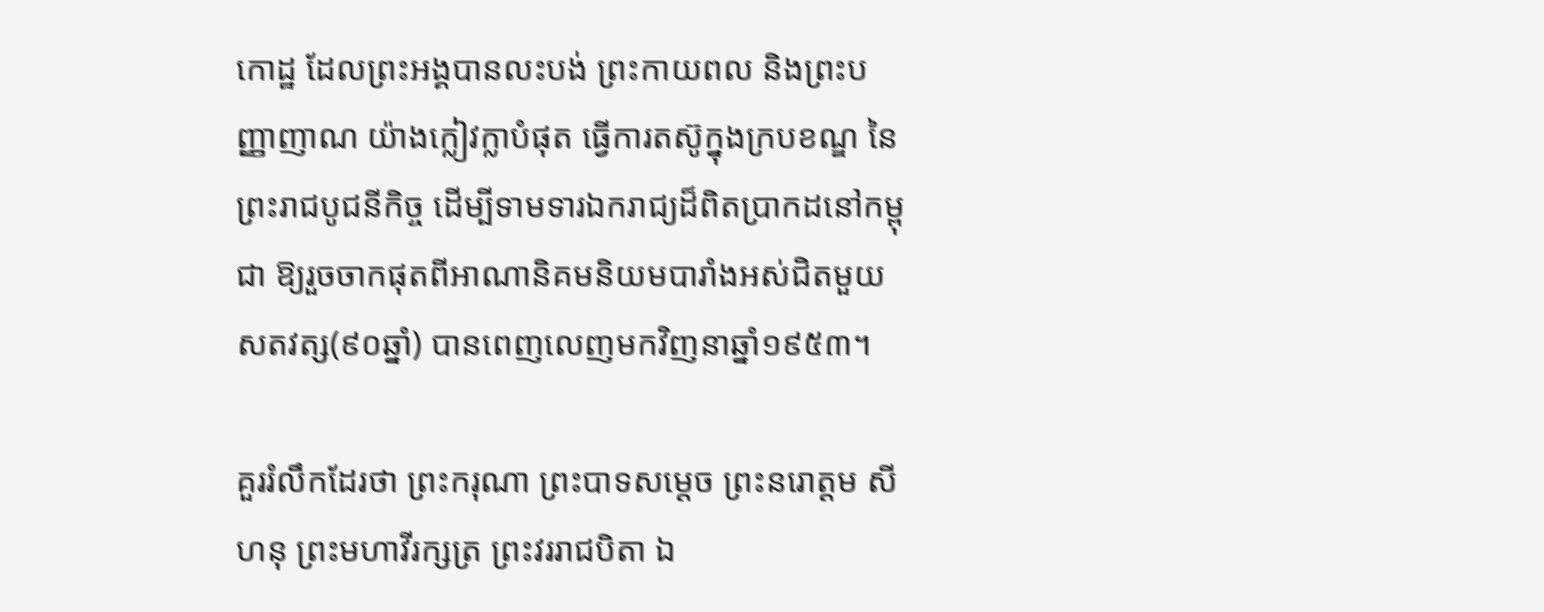កោដ្ឋ ដែលព្រះអង្គបានលះបង់ ព្រះកាយពល និងព្រះបញ្ញាញាណ យ៉ាងក្លៀវក្លាបំផុត ធ្វើការតស៊ូក្នុងក្របខណ្ឌ នៃព្រះរាជបូជនីកិច្ច ដើម្បីទាមទារឯករាជ្យដ៏ពិតប្រាកដនៅកម្ពុជា ឱ្យរួចចាកផុតពីអាណានិគមនិយមបារាំងអស់ជិតមួយសតវត្ស(៩០ឆ្នាំ) បានពេញលេញមកវិញនាឆ្នាំ១៩៥៣។

គួររំលឹកដែរថា ព្រះករុណា ព្រះបាទសម្តេច ព្រះនរោត្តម សីហនុ ព្រះមហាវីរក្សត្រ ព្រះវររាជបិតា ឯ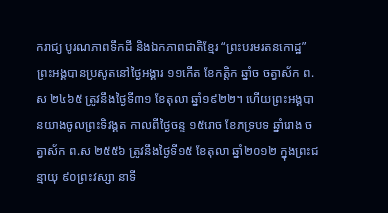ករាជ្យ បូរណភាពទឹកដី និងឯកភាពជាតិខ្មែរ “ព្រះបរមរតនកោដ្ឋ” ព្រះអង្គបានប្រសូតនៅថ្ងៃអង្គារ ១១កើត ខែកត្តិក ឆ្នាំច ចត្វាស័ក ព.ស ២៤៦៥ ត្រូវនឹងថ្ងៃទី៣១ ខែតុលា ឆ្នាំ១៩២២។ ហើយព្រះអង្គបានយាងចូលព្រះទិវង្គត កាលពីថ្ងៃចន្ទ ១៥រោច ខែភទ្របទ ឆ្នាំរោង ចត្វាស័ក ព.ស ២៥៥៦ ត្រូវនឹងថ្ងៃទី១៥ ខែតុលា ឆ្នាំ២០១២ ក្នុងព្រះជន្មាយុ ៩០ព្រះវស្សា នាទី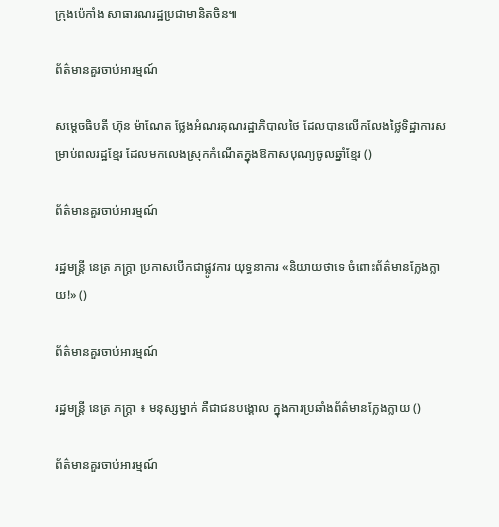ក្រុងប៉េកាំង សាធារណរដ្ឋប្រជាមានិតចិន៕

ព័ត៌មានគួរចាប់អារម្មណ៍

សម្ដេចធិបតី ហ៊ុន ម៉ាណែត ថ្លែងអំណរគុណរដ្ឋាភិបាលថៃ ដែលបានលើកលែងថ្លៃទិដ្ឋាការសម្រាប់ពលរដ្ឋខ្មែរ ដែលមកលេងស្រុកកំណើតក្នុងឱកាសបុណ្យចូលឆ្នាំខ្មែរ ()

ព័ត៌មានគួរចាប់អារម្មណ៍

រដ្ឋមន្ត្រី នេត្រ ភក្ត្រា ប្រកាសបើកជាផ្លូវការ យុទ្ធនាការ «និយាយថាទេ ចំពោះព័ត៌មានក្លែងក្លាយ!» ()

ព័ត៌មានគួរចាប់អារម្មណ៍

រដ្ឋមន្ត្រី នេត្រ ភក្ត្រា ៖ មនុស្សម្នាក់ គឺជាជនបង្គោល ក្នុងការប្រឆាំងព័ត៌មានក្លែងក្លាយ ()

ព័ត៌មានគួរចាប់អារម្មណ៍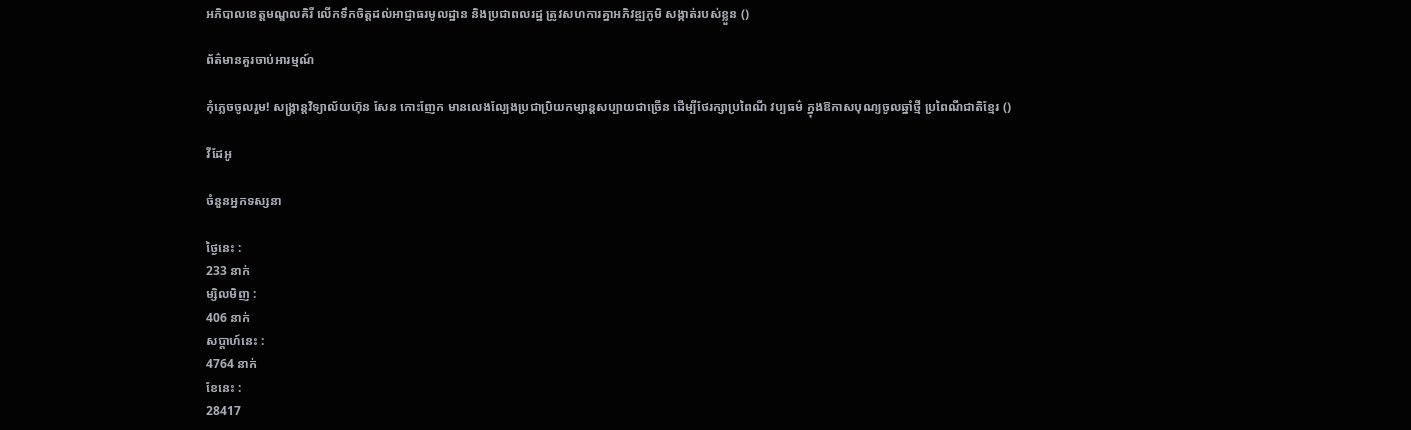អភិបាលខេត្តមណ្ឌលគិរី លើកទឹកចិត្តដល់អាជ្ញាធរមូលដ្ឋាន និងប្រជាពលរដ្ឋ ត្រូវសហការគ្នាអភិវឌ្ឍភូមិ សង្កាត់របស់ខ្លួន ()

ព័ត៌មានគួរចាប់អារម្មណ៍

កុំភ្លេចចូលរួម! សង្ក្រាន្តវិទ្យាល័យហ៊ុន សែន កោះញែក មានលេងល្បែងប្រជាប្រិយកម្សាន្តសប្បាយជាច្រើន ដើម្បីថែរក្សាប្រពៃណី វប្បធម៌ ក្នុងឱកាសបុណ្យចូលឆ្នាំថ្មី ប្រពៃណីជាតិខ្មែរ ()

វីដែអូ

ចំនួនអ្នកទស្សនា

ថ្ងៃនេះ :
233 នាក់
ម្សិលមិញ :
406 នាក់
សប្តាហ៍នេះ :
4764 នាក់
ខែនេះ :
28417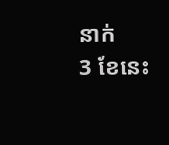នាក់
3 ខែនេះ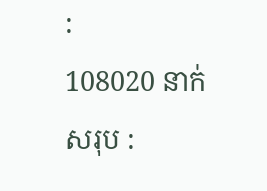:
108020 នាក់
សរុប :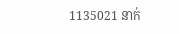1135021 នាក់